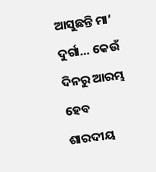ଆସୁଛନ୍ତି ମା’ ଦୁର୍ଗା… କେଉଁ ଦିନରୁ ଆରମ୍ଭ ହେବ ଶାରଦୀୟ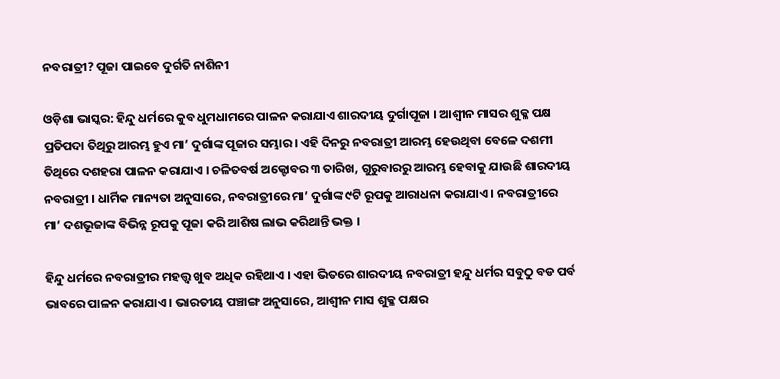ନବରାତ୍ରୀ? ପୂଜା ପାଇବେ ଦୁର୍ଗତି ନାଶିନୀ

ଓଡ଼ିଶା ଭାସ୍କର: ହିନ୍ଦୁ ଧର୍ମରେ କୁବ ଧୁମଧାମରେ ପାଳନ କରାଯାଏ ଶାରଦୀୟ ଦୁର୍ଗାପୂଜା । ଆଶ୍ୱୀନ ମାସର ଶୁକ୍ଳ ପକ୍ଷ ପ୍ରତିପଦା ତିଥିରୁ ଆରମ୍ଭ ହୁଏ ମା’ ଦୁର୍ଗାଙ୍କ ପୂଜାର ସମ୍ଭାର । ଏହି ଦିନରୁ ନବରାତ୍ରୀ ଆରମ୍ଭ ହେଉଥିବା ବେଳେ ଦଶମୀ ତିଥିରେ ଦଶହରା ପାଳନ କରାଯାଏ । ଚଳିତବର୍ଷ ଅକ୍ଟୋବର ୩ ତାରିଖ, ଗୁରୁବାରରୁ ଆରମ୍ଭ ହେବାକୁ ଯାଉଛି ଶାରଦୀୟ ନବରାତ୍ରୀ । ଧାର୍ମିକ ମାନ୍ୟତା ଅନୁସାରେ, ନବରାତ୍ରୀରେ ମା’ ଦୁର୍ଗାଙ୍କ ୯ଟି ରୂପକୁ ଆରାଧନା କରାଯାଏ । ନବରାତ୍ରୀରେ ମା’ ଦଶଭୂଜାଙ୍କ ବିଭିନ୍ନ ରୂପକୁ ପୂଜା କରି ଆଶିଷ ଲାଭ କରିଥାନ୍ତି ଭକ୍ତ ।

ହିନ୍ଦୁ ଧର୍ମରେ ନବରାତ୍ରୀର ମହତ୍ତ୍ୱ ଖୁବ ଅଧିକ ରହିଥାଏ । ଏହା ଭିତରେ ଶାରଦୀୟ ନବରାତ୍ରୀ ହନ୍ଦୁ ଧର୍ମର ସବୁଠୁ ବଡ ପର୍ବ ଭାବରେ ପାଳନ କରାଯାଏ । ଭାରତୀୟ ପଞ୍ଚାଙ୍ଗ ଅନୁସାରେ, ଆଶ୍ୱୀନ ମାସ ଶୁକ୍ଳ ପକ୍ଷର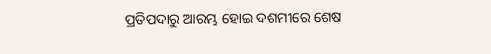ପ୍ରତିପଦାରୁ ଆରମ୍ଭ ହୋଇ ଦଶମୀରେ ଶେଷ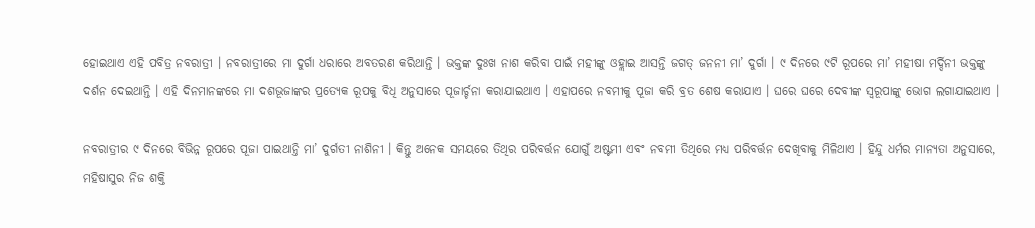ହୋଇଥାଏ ଏହି ପବିତ୍ର ନବରାତ୍ରୀ । ନବରାତ୍ରୀରେ ମା ଦୁର୍ଗା ଧରାରେ ଅବତରଣ କରିଥାନ୍ତି । ଭକ୍ତଙ୍କ ଦୁଃଖ ନାଶ କରିବା ପାଇଁ ମହୀଙ୍କୁ ଓହ୍ଲାଇ ଆସନ୍ତି ଜଗତ୍ ଜନନୀ ମା’ ଦୁର୍ଗା । ୯ ଦିନରେ ୯ଟି ରୂପରେ ମା’ ମହୀଷା ମର୍ଦ୍ଦିନୀ ଭକ୍ତଙ୍କୁ ଦର୍ଶନ ଦେଇଥାନ୍ତି । ଏହି ଦିନମାନଙ୍କରେ ମା ଦଶଭୂଜାଙ୍କର ପ୍ରତ୍ୟେକ ରୂପକୁ ବିଧି ଅନୁସାରେ ପୂଜାର୍ଚ୍ଚନା କରାଯାଇଥାଏ । ଏହାପରେ ନବମୀକୁ ପୂଜା କରି ବ୍ରତ ଶେଷ କରାଯାଏ । ଘରେ ଘରେ ଦେବୀଙ୍କ ସ୍ୱରୂପାଙ୍କୁ ଭୋଗ ଲଗାଯାଇଥାଏ ।

ନବରାତ୍ରୀର ୯ ଦିନରେ ବିଭିନ୍ନ ରୂପରେ ପୂଜା ପାଇଥାନ୍ତି ମା’ ଦୁର୍ଗତୀ ନାଶିନୀ । କିନ୍ତୁ ଅନେକ ସମୟରେ ତିଥିର ପରିବର୍ତ୍ତନ ଯୋଗୁଁ ଅଷ୍ଟମୀ ଏବଂ ନବମୀ ତିଥିରେ ମଧ୍ୟ ପରିବର୍ତ୍ତନ ଦେଖିବାକୁ ମିଳିଥାଏ । ହିନ୍ଦୁ ଧର୍ମର ମାନ୍ୟତା ଅନୁସାରେ, ମହିଷାସୁର ନିଜ ଶକ୍ତି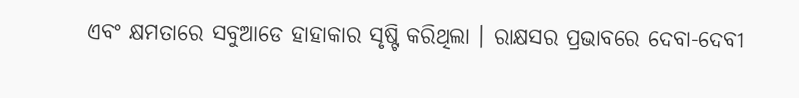ଏବଂ କ୍ଷମତାରେ ସବୁଆଡେ ହାହାକାର ସୃଷ୍ଟି କରିଥିଲା । ରାକ୍ଷସର ପ୍ରଭାବରେ ଦେବା-ଦେବୀ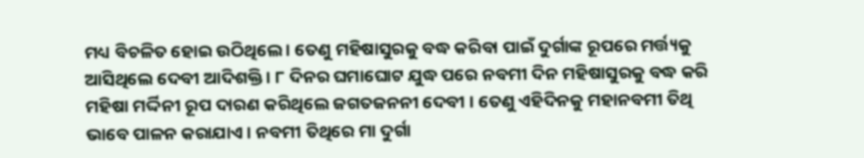ମଧ୍ୟ ବିଚଳିତ ହୋଇ ଉଠିଥିଲେ । ତେଣୁ ମହିଷାସୁରକୁ ବଦ୍ଧ କରିବା ପାଇଁ ଦୁର୍ଗାଙ୍କ ରୂପରେ ମର୍ତ୍ତ୍ୟକୁ ଆସିଥିଲେ ଦେବୀ ଆଦିଶକ୍ତି । ୮ ଦିନର ଘମାଘୋଟ ଯୁଦ୍ଧ ପରେ ନବମୀ ଦିନ ମହିଷାସୁରକୁ ବଦ୍ଧ କରି ମହିଷା ମର୍ଦ୍ଦିନୀ ରୂପ ଦାରଣ କରିଥିଲେ ଜଗତଜନନୀ ଦେବୀ । ତେଣୁ ଏହିଦିନକୁ ମହାନବମୀ ତିଥି ଭାବେ ପାଳନ କରାଯାଏ । ନବମୀ ତିଥିରେ ମା ଦୁର୍ଗା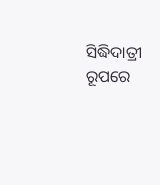ସିଦ୍ଧିଦାତ୍ରୀ ରୂପରେ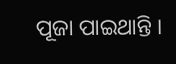ପୂଜା ପାଇଥାନ୍ତି ।